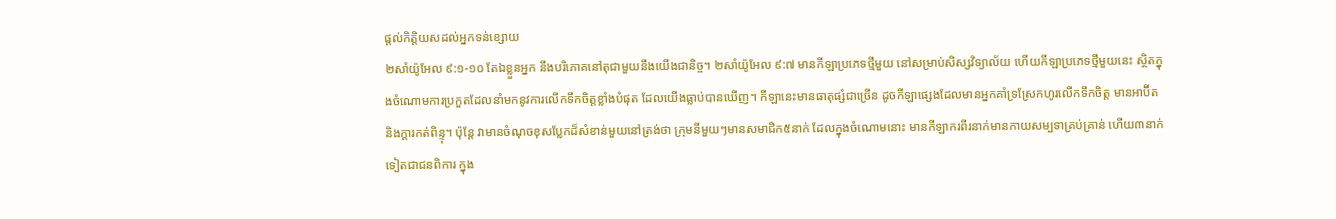ផ្តល់កិត្តិយសដល់អ្នកទន់ខ្សោយ
២សាំយ៉ូអែល ៩:១-១០ តែឯខ្លួនអ្នក នឹងបរិភោគនៅតុជាមួយនឹងយើងជានិច្ច។ ២សាំយ៉ូអែល ៩:៧ មានកីឡាប្រភេទថ្មីមួយ នៅសម្រាប់សិស្សវិទ្យាល័យ ហើយកីឡាប្រភេទថ្មីមួយនេះ ស្ថិតក្នុងចំណោមការប្រកួតដែលនាំមកនូវការលើកទឹកចិត្តខ្លាំងបំផុត ដែលយើងធ្លាប់បានឃើញ។ កីឡានេះមានធាតុផ្សំជាច្រើន ដូចកីឡាផ្សេងដែលមានអ្នកគាំទ្រស្រែកហូរលើកទឹកចិត្ត មានអាប៊ីត និងក្តារកត់ពិន្ទុ។ ប៉ុន្តែ វាមានចំណុចខុសប្លែកដ៏សំខាន់មួយនៅត្រង់ថា ក្រុមនីមួយៗមានសមាជិក៥នាក់ ដែលក្នុងចំណោមនោះ មានកីឡាករពីរនាក់មានកាយសម្បទាគ្រប់គ្រាន់ ហើយ៣នាក់ទៀតជាជនពិការ ក្នុង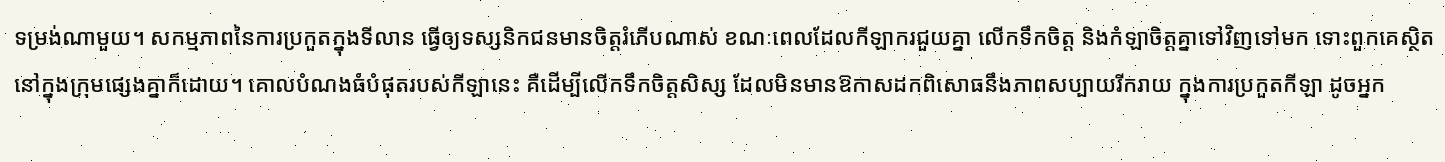ទម្រង់ណាមួយ។ សកម្មភាពនៃការប្រកួតក្នុងទីលាន ធ្វើឲ្យទស្សនិកជនមានចិត្តរំភើបណាស់ ខណៈពេលដែលកីឡាករជួយគ្នា លើកទឹកចិត្ត និងកំឡាចិត្តគ្នាទៅវិញទៅមក ទោះពួកគេស្ថិតនៅក្នុងក្រុមផ្សេងគ្នាក៏ដោយ។ គោលបំណងធំបំផុតរបស់កីឡានេះ គឺដើម្បីលើកទឹកចិត្តសិស្ស ដែលមិនមានឱកាសដកពិសោធនឹងភាពសប្បាយរីករាយ ក្នុងការប្រកួតកីឡា ដូចអ្នក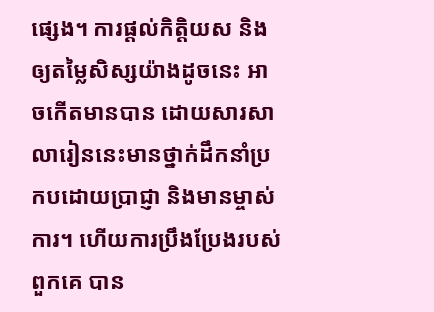ផ្សេង។ ការផ្តល់កិត្តិយស និងឲ្យតម្លៃសិស្សយ៉ាងដូចនេះ អាចកើតមានបាន ដោយសារសាលារៀននេះមានថ្នាក់ដឹកនាំប្រកបដោយប្រាជ្ញា និងមានម្ចាស់ការ។ ហើយការប្រឹងប្រែងរបស់ពួកគេ បាន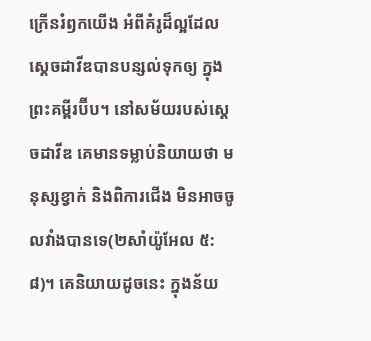ក្រើនរំឭកយើង អំពីគំរូដ៏ល្អដែលស្តេចដាវីឌបានបន្សល់ទុកឲ្យ ក្នុងព្រះគម្ពីរប៊ីប។ នៅសម័យរបស់ស្តេចដាវីឌ គេមានទម្លាប់និយាយថា មនុស្សខ្វាក់ និងពិការជើង មិនអាចចូលវាំងបានទេ(២សាំយ៉ូអែល ៥:៨)។ គេនិយាយដូចនេះ ក្នុងន័យ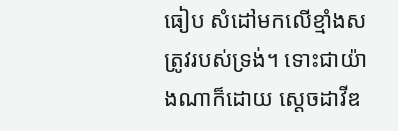ធៀប សំដៅមកលើខ្មាំងសត្រូវរបស់ទ្រង់។ ទោះជាយ៉ាងណាក៏ដោយ ស្តេចដាវីឌ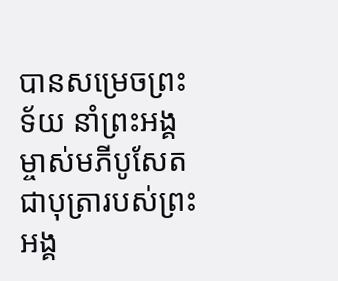បានសម្រេចព្រះទ័យ នាំព្រះអង្គម្ចាស់មភីបូសែត ជាបុត្រារបស់ព្រះអង្គ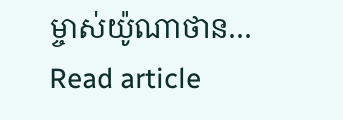ម្ចាស់យ៉ូណាថាន…
Read article